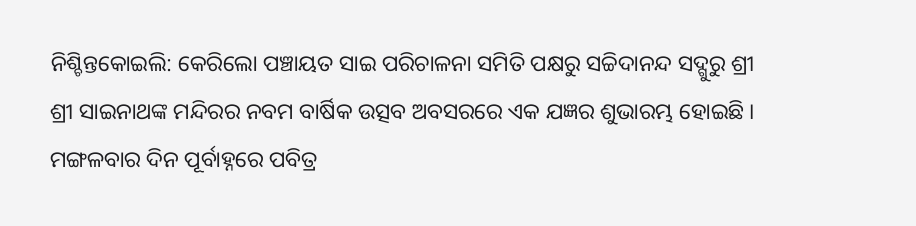ନିଶ୍ଚିନ୍ତକୋଇଲି: କେରିଲୋ ପଞ୍ଚାୟତ ସାଇ ପରିଚାଳନା ସମିତି ପକ୍ଷରୁ ସଚ୍ଚିଦାନନ୍ଦ ସଦ୍ଗୁରୁ ଶ୍ରୀ ଶ୍ରୀ ସାଇନାଥଙ୍କ ମନ୍ଦିରର ନବମ ବାର୍ଷିକ ଉତ୍ସବ ଅବସରରେ ଏକ ଯଜ୍ଞର ଶୁଭାରମ୍ଭ ହୋଇଛି । ମଙ୍ଗଳବାର ଦିନ ପୂର୍ବାହ୍ନରେ ପବିତ୍ର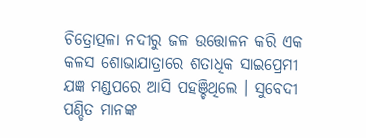ଚିତ୍ରୋତ୍ପଳା ନଦୀରୁ ଜଳ ଉତ୍ତୋଳନ କରି ଏକ କଳସ ଶୋଭାଯାତ୍ରାରେ ଶତାଧିକ ସାଇପ୍ରେମୀ ଯଜ୍ଞ ମଣ୍ଡପରେ ଆସି ପହଞ୍ଚିଥିଲେ । ସୁବେଦୀ ପଣ୍ଡିତ ମାନଙ୍କ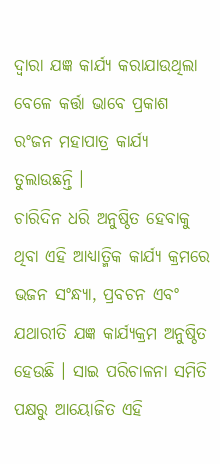ଦ୍ୱାରା ଯଜ୍ଞ କାର୍ଯ୍ୟ କରାଯାଉଥିଲା ବେଳେ କର୍ତ୍ତା ଭାବେ ପ୍ରକାଶ ରଂଜନ ମହାପାତ୍ର କାର୍ଯ୍ୟ ତୁଲାଉଛନ୍ତି ।
ଚାରିଦିନ ଧରି ଅନୁଷ୍ଠିତ ହେବାକୁ ଥିବା ଏହି ଆଧ୍ୟାତ୍ମିକ କାର୍ଯ୍ୟ କ୍ରମରେ ଭଜନ ସଂନ୍ଧ୍ୟା, ପ୍ରବଚନ ଏବଂ ଯଥାରୀତି ଯଜ୍ଞ କାର୍ଯ୍ୟକ୍ରମ ଅନୁଷ୍ଠିତ ହେଉଛି । ସାଇ ପରିଚାଳନା ସମିତି ପକ୍ଷରୁ ଆୟୋଜିତ ଏହି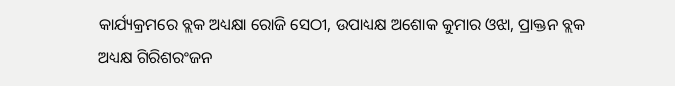କାର୍ଯ୍ୟକ୍ରମରେ ବ୍ଲକ ଅଧ୍ୟକ୍ଷା ରୋଜି ସେଠୀ, ଉପାଧ୍ୟକ୍ଷ ଅଶୋକ କୁମାର ଓଝା, ପ୍ରାକ୍ତନ ବ୍ଲକ ଅଧ୍ୟକ୍ଷ ଗିରିଶରଂଜନ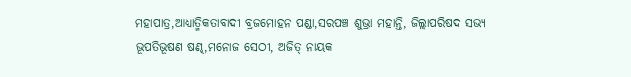ମହାପାତ୍ର,ଆଧ୍ୟାତ୍ମିକତାବାଦୀ ବ୍ରଜମୋହନ ପଣ୍ଡା,ସରପଞ୍ଚ ଶୁଭ୍ରା ମହାନ୍ତି, ଜିଲ୍ଲାପରିଷଦ ସଭ୍ୟ ଭୂପତିଭୂଷଣ ଷଣ୍ଢ,ମନୋଜ ସେଠୀ, ଅଜିତ୍ ନାୟକ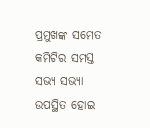ପ୍ରମୁଖଙ୍କ ସମେତ କମିଟିର ସମସ୍ତ ସଭ୍ୟ ସଭ୍ୟା ଉପସ୍ଥିତ ହୋଇ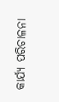କାର୍ଯ୍ୟ ପରିଚାଳନା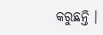କରୁଛନ୍ତି ।